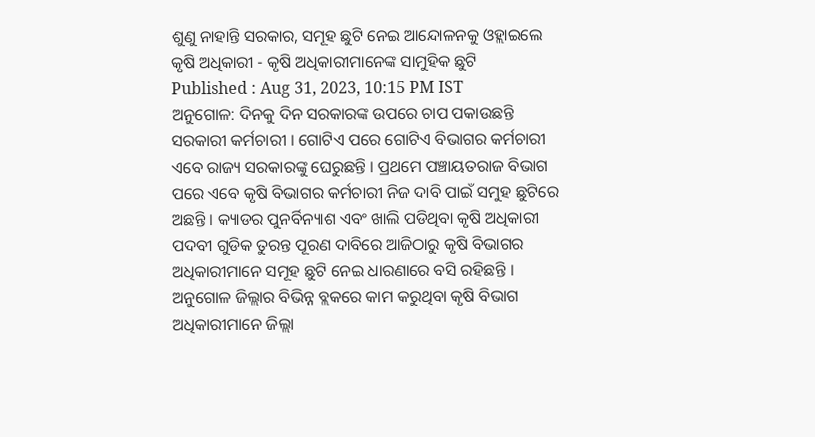ଶୁଣୁ ନାହାନ୍ତି ସରକାର, ସମୂହ ଛୁଟି ନେଇ ଆନ୍ଦୋଳନକୁ ଓହ୍ଲାଇଲେ କୃଷି ଅଧିକାରୀ - କୃଷି ଅଧିକାରୀମାନେଙ୍କ ସାମୁହିକ ଛୁଟି
Published : Aug 31, 2023, 10:15 PM IST
ଅନୁଗୋଳ: ଦିନକୁ ଦିନ ସରକାରଙ୍କ ଉପରେ ଚାପ ପକାଉଛନ୍ତି ସରକାରୀ କର୍ମଚାରୀ । ଗୋଟିଏ ପରେ ଗୋଟିଏ ବିଭାଗର କର୍ମଚାରୀ ଏବେ ରାଜ୍ୟ ସରକାରଙ୍କୁ ଘେରୁଛନ୍ତି । ପ୍ରଥମେ ପଞ୍ଚାୟତରାଜ ବିଭାଗ ପରେ ଏବେ କୃଷି ବିଭାଗର କର୍ମଚାରୀ ନିଜ ଦାବି ପାଇଁ ସମୁହ ଛୁଟିରେ ଅଛନ୍ତି । କ୍ୟାଡର ପୁନର୍ବିନ୍ୟାଶ ଏବଂ ଖାଲି ପଡିଥିବା କୃଷି ଅଧିକାରୀ ପଦବୀ ଗୁଡିକ ତୁରନ୍ତ ପୂରଣ ଦାବିରେ ଆଜିଠାରୁ କୃଷି ବିଭାଗର ଅଧିକାରୀମାନେ ସମୂହ ଛୁଟି ନେଇ ଧାରଣାରେ ବସି ରହିଛନ୍ତି ।
ଅନୁଗୋଳ ଜିଲ୍ଲାର ବିଭିନ୍ନ ବ୍ଲକରେ କାମ କରୁଥିବା କୃଷି ବିଭାଗ ଅଧିକାରୀମାନେ ଜିଲ୍ଲା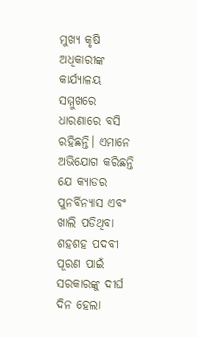ମୁଖ୍ୟ କୃଷି ଅଧିକାରୀଙ୍କ କାର୍ଯ୍ୟାଳୟ ସମ୍ମୁଖରେ ଧାରଣାରେ ବସି ରହିଛନ୍ତି। ଏମାନେ ଅଭିଯୋଗ କରିଛନ୍ତି ଯେ କ୍ୟାଡର ପୁନର୍ବିନ୍ୟାସ ଏବଂ ଖାଲି ପଡିଥିବା ଶହଶହ ପଦବୀ ପୂରଣ ପାଇଁ ସରକାରଙ୍କୁ ଦୀର୍ଘ ଦିନ ହେଲା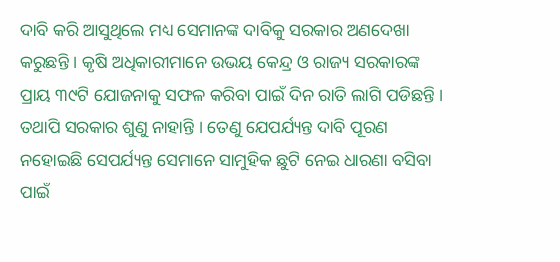ଦାବି କରି ଆସୁଥିଲେ ମଧ୍ୟ ସେମାନଙ୍କ ଦାବିକୁ ସରକାର ଅଣଦେଖା କରୁଛନ୍ତି । କୃଷି ଅଧିକାରୀମାନେ ଉଭୟ କେନ୍ଦ୍ର ଓ ରାଜ୍ୟ ସରକାରଙ୍କ ପ୍ରାୟ ୩୯ଟି ଯୋଜନାକୁ ସଫଳ କରିବା ପାଇଁ ଦିନ ରାତି ଲାଗି ପଡିଛନ୍ତି । ତଥାପି ସରକାର ଶୁଣୁ ନାହାନ୍ତି । ତେଣୁ ଯେପର୍ଯ୍ୟନ୍ତ ଦାବି ପୂରଣ ନହୋଇଛି ସେପର୍ଯ୍ୟନ୍ତ ସେମାନେ ସାମୁହିକ ଛୁଟି ନେଇ ଧାରଣା ବସିବା ପାଇଁ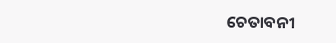ଚେତାବନୀ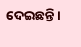ଦେଇଛନ୍ତି ।